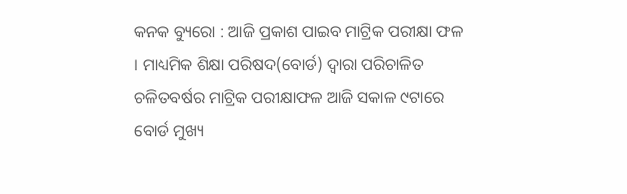କନକ ବ୍ୟୁରୋ : ଆଜି ପ୍ରକାଶ ପାଇବ ମାଟ୍ରିକ ପରୀକ୍ଷା ଫଳ । ମାଧ୍ୟମିକ ଶିକ୍ଷା ପରିଷଦ(ବୋର୍ଡ) ଦ୍ୱାରା ପରିଚାଳିତ ଚଳିତବର୍ଷର ମାଟ୍ରିକ ପରୀକ୍ଷାଫଳ ଆଜି ସକାଳ ୯ଟାରେ ବୋର୍ଡ ମୁଖ୍ୟ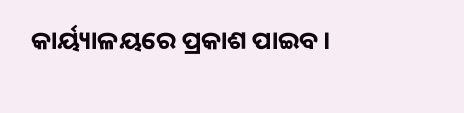କାର୍ୟ୍ୟାଳୟରେ ପ୍ରକାଶ ପାଇବ।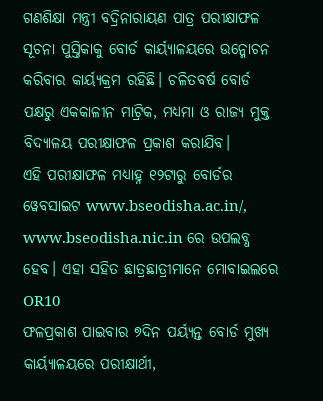ଗଣଶିକ୍ଷା ମନ୍ତ୍ରୀ ବଦ୍ରିନାରାୟଣ ପାତ୍ର ପରୀକ୍ଷାଫଳ ସୂଚନା ପୁସ୍ତିକାକୁ ବୋର୍ଡ କାର୍ୟ୍ୟାଳୟରେ ଉନ୍ମୋଚନ କରିବାର କାର୍ୟ୍ୟକ୍ରମ ରହିଛି। ଚଳିତବର୍ଷ ବୋର୍ଡ ପକ୍ଷରୁ ଏକକାଳୀନ ମାଟ୍ରିକ, ମଧ୍ୟମା ଓ ରାଜ୍ୟ ମୁକ୍ତ ବିଦ୍ୟାଳୟ ପରୀକ୍ଷାଫଳ ପ୍ରକାଶ କରାଯିବ।
ଏହି ପରୀକ୍ଷାଫଳ ମଧ୍ୟାହ୍ନ ୧୨ଟାରୁ ବୋର୍ଡର ୱେବସାଇଟ www.bseodisha.ac.in/, www.bseodisha.nic.in ରେ ଉପଲବ୍ଧ ହେବ। ଏହା ସହିତ ଛାତ୍ରଛାତ୍ରୀମାନେ ମୋବାଇଲରେ OR10
ଫଳପ୍ରକାଶ ପାଇବାର ୭ଦିନ ପର୍ୟ୍ୟନ୍ତ ବୋର୍ଡ ମୁଖ୍ୟ କାର୍ୟ୍ୟାଳୟରେ ପରୀକ୍ଷାର୍ଥୀ,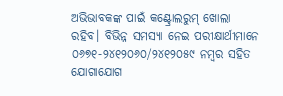ଅଭିଭାବକଙ୍କ ପାଇଁ କଣ୍ଟ୍ରୋଲରୁମ୍ ଖୋଲା ରହିବ। ବିଭିନ୍ନ ସମସ୍ୟା ନେଇ ପରୀକ୍ଷାର୍ଥୀମାନେ ୦୬୭୧-୨୪୧୨୦୬୦/୨୪୧୨୦୫୯ ନମ୍ବର ସହିତ ଯୋଗାଯୋଗ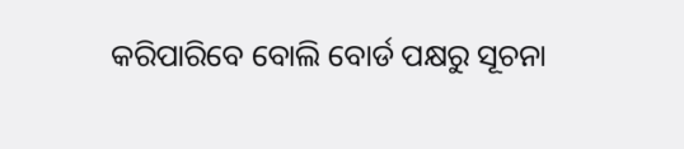କରିପାରିବେ ବୋଲି ବୋର୍ଡ ପକ୍ଷରୁ ସୂଚନା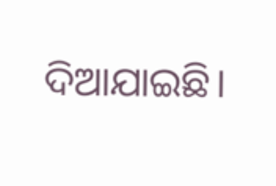ଦିଆଯାଇଛି।